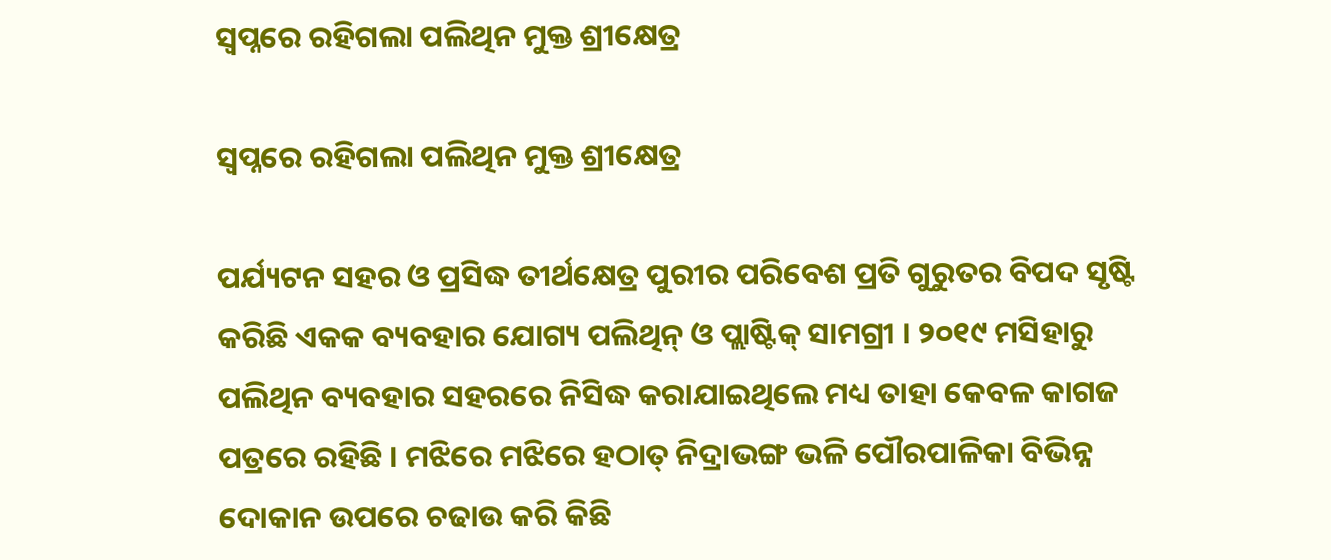ସ୍ୱପ୍ନରେ ରହିଗଲା ପଲିଥିନ ମୁକ୍ତ ଶ୍ରୀକ୍ଷେତ୍ର

ସ୍ୱପ୍ନରେ ରହିଗଲା ପଲିଥିନ ମୁକ୍ତ ଶ୍ରୀକ୍ଷେତ୍ର

ପର୍ଯ୍ୟଟନ ସହର ଓ ପ୍ରସିଦ୍ଧ ତୀର୍ଥକ୍ଷେତ୍ର ପୁରୀର ପରିବେଶ ପ୍ରତି ଗୁରୁତର ବିପଦ ସୃଷ୍ଟି କରିଛି ଏକକ ବ୍ୟବହାର ଯୋଗ୍ୟ ପଲିଥିନ୍ ଓ ପ୍ଲାଷ୍ଟିକ୍ ସାମଗ୍ରୀ । ୨୦୧୯ ମସିହାରୁ ପଲିଥିନ ବ୍ୟବହାର ସହରରେ ନିସିଦ୍ଧ କରାଯାଇଥିଲେ ମଧ୍ୟ ତାହା କେବଳ କାଗଜ ପତ୍ରରେ ରହିଛି । ମଝିରେ ମଝିରେ ହଠାତ୍ ନିଦ୍ରାଭଙ୍ଗ ଭଳି ପୌରପାଳିକା ବିଭିନ୍ନ ଦୋକାନ ଉପରେ ଚଢାଉ କରି କିଛି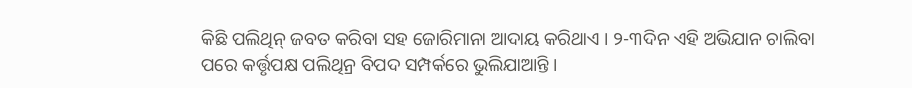କିଛି ପଲିଥିନ୍ ଜବତ କରିବା ସହ ଜୋରିମାନା ଆଦାୟ କରିଥାଏ । ୨-୩ଦିନ ଏହି ଅଭିଯାନ ଚାଲିବା ପରେ କର୍ତ୍ତୃପକ୍ଷ ପଲିଥିନ୍ର ବିପଦ ସମ୍ପର୍କରେ ଭୁଲିଯାଆନ୍ତି ।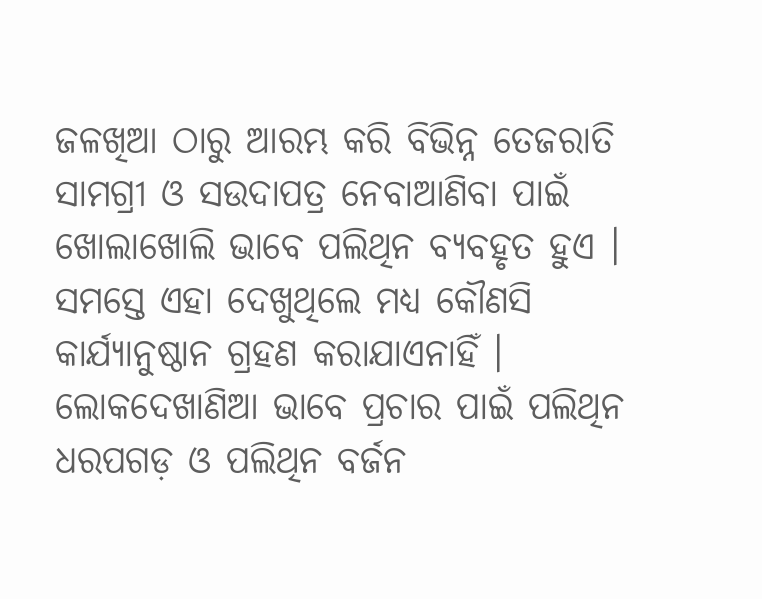ଜଳଖିଆ ଠାରୁ ଆରମ୍ଭ କରି ବିଭିନ୍ନ ତେଜରାତି ସାମଗ୍ରୀ ଓ ସଉଦାପତ୍ର ନେବାଆଣିବା ପାଇଁ ଖୋଲାଖୋଲି ଭାବେ ପଲିଥିନ ବ୍ୟବହୃତ ହୁଏ । ସମସ୍ତେ ଏହା ଦେଖୁଥିଲେ ମଧ୍ୟ କୌଣସି କାର୍ଯ୍ୟାନୁଷ୍ଠାନ ଗ୍ରହଣ କରାଯାଏନାହିଁ । ଲୋକଦେଖାଣିଆ ଭାବେ ପ୍ରଚାର ପାଇଁ ପଲିଥିନ ଧରପଗଡ଼ ଓ ପଲିଥିନ ବର୍ଜନ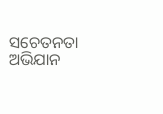ସଚେତନତା ଅଭିଯାନ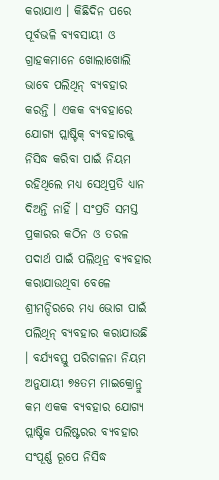କରାଯାଏ । କିଛିଦିନ ପରେ ପୂର୍ବଭଳି ବ୍ୟବସାୟୀ ଓ ଗ୍ରାହକମାନେ ଖୋଲାଖୋଲି ଭାବେ ପଲିଥିନ୍ ବ୍ୟବହାର କରନ୍ତି । ଏକକ ବ୍ୟବହାରେ ଯୋଗ୍ୟ ପ୍ଲାଷ୍ଟିକ୍ ବ୍ୟବହାରକୁ ନିସିଦ୍ଧ କରିବା ପାଇଁ ନିୟମ ରହିଥିଲେ ମଧ୍ୟ ସେଥିପ୍ରତି ଧ୍ୟାନ ଦିଅନ୍ତି ନାହିଁ । ସଂପ୍ରତି ସମସ୍ତ ପ୍ରକାରର କଠିନ ଓ ତରଳ ପଦାର୍ଥ ପାଇଁ ପଲିଥିନ୍ର ବ୍ୟବହାର କରାଯାଉଥିବା ବେଳେ ଶ୍ରୀମନ୍ଦିରରେ ମଧ୍ୟ ଭୋଗ ପାଇଁ ପଲିଥିନ୍ ବ୍ୟବହାର କରାଯାଉଛି । ବର୍ଯ୍ୟବସ୍ତୁ ପରିଚାଳନା ନିୟମ ଅନୁଯାୟୀ ୭୫ତମ ମାଇକ୍ରୋନ୍ରୁ କମ ଏକକ ବ୍ୟବହାର ଯୋଗ୍ୟ ପ୍ଲାଷ୍ଟିକ ପଲିଷ୍ଟରର ବ୍ୟବହାର ସଂପୂର୍ଣ୍ଣ ରୂପେ ନିସିଦ୍ଧ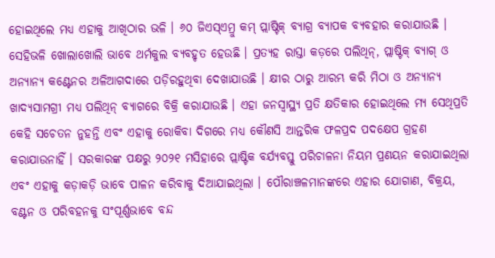ହୋଇଥିଲେ ମଧ୍ୟ ଏହାକୁ ଆଖିଠାର ଭଳି । ୬୦ ଜିଏସ୍ଏମ୍ରୁ କମ୍ ପ୍ଲାଷ୍ଟିକ୍ ବ୍ୟାଗ୍ର ବ୍ୟାପକ ବ୍ୟବହାର କରାଯାଉଛି । ସେହିଭଳି ଖୋଲାଖୋଲି ଭାବେ ଥର୍ମକୁଲ ବ୍ୟବହୃତ ହେଉଛି । ପ୍ରତ୍ୟହ ରାସ୍ତା କଡ଼ରେ ପଲିଥିନ୍, ପ୍ଲାଷ୍ଟିକ୍ ବ୍ୟାଗ୍ ଓ ଅନ୍ୟାନ୍ୟ କଣ୍ଟେନର ଅଳିଆଗଦାରେ ପଡ଼ିରହୁଥିବା ଦେଖାଯାଉଛି । କ୍ଷୀର ଠାରୁ ଆରମ୍ଭ କରି ମିଠା ଓ ଅନ୍ୟାନ୍ୟ ଖାଦ୍ୟସାମଗ୍ରୀ ମଧ୍ୟ ପଲିଥିନ୍ ବ୍ୟାଗରେ ବିକ୍ରି କରାଯାଉଛି । ଏହା ଜନସ୍ୱାସ୍ଥ୍ୟ ପ୍ରତି କ୍ଷତିକାର ହୋଇଥିଲେ ମ୍ୟ ସେଥିପ୍ରତି କେହି ସଚେତନ ନୁହନ୍ତି ଏବଂ ଏହାକୁ ରୋକିବା ଦିଗରେ ମଧ୍ୟ କୌଣସି ଆନ୍ତରିକ ଫଳପ୍ରଦ ପଦକ୍ଷେପ ଗ୍ରହଣ କରାଯାଉନାହିଁ । ସରକାରଙ୍କ ପକ୍ଷରୁ ୨୦୨୧ ମସିହାରେ ପ୍ଲାଷ୍ଟିକ ବର୍ଯ୍ୟବସ୍ତୁ ପରିଚାଳନା ନିୟମ ପ୍ରଣୟନ କରାଯାଇଥିଲା ଏବଂ ଏହାକୁ କଡ଼ାକଡ଼ି ଭାବେ ପାଳନ କରିବାକୁ ଦିଆଯାଇଥିଲା । ପୌରାଞ୍ଚଳମାନଙ୍କରେ ଏହାର ଯୋଗାଣ, ବିକ୍ରୟ, ବଣ୍ଟନ ଓ ପରିବହନକୁ ସଂପୂର୍ଣ୍ଣଭାବେ ବନ୍ଦ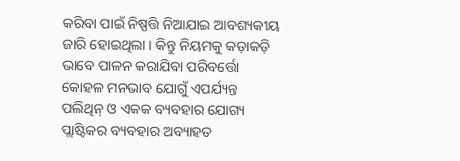କରିବା ପାଇଁ ନିଷ୍ପତ୍ତି ନିଆଯାଇ ଆବଶ୍ୟକୀୟ ଜାରି ହୋଇଥିଲା । କିନ୍ତୁ ନିୟମକୁ କଡ଼ାକଡ଼ି ଭାବେ ପାଳନ କରାଯିବା ପରିବର୍ତ୍ତୋ କୋହଳ ମନଭାବ ଯୋଗୁଁ ଏପର୍ଯ୍ୟନ୍ତ ପଲିଥିନ୍ ଓ ଏକକ ବ୍ୟବହାର ଯୋଗ୍ୟ ପ୍ଲାଷ୍ଟିକର ବ୍ୟବହାର ଅବ୍ୟାହତ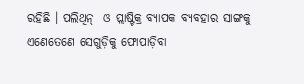ରହିଛି । ପଲିଥିନ୍  ଓ ପ୍ଲାଷ୍ଟିକ୍ର ବ୍ୟାପକ ବ୍ୟବହାର ସାଙ୍ଗକୁ ଏଣେତେଣେ ସେଗୁଡ଼ିକୁ ଫୋପାଡ଼ିବା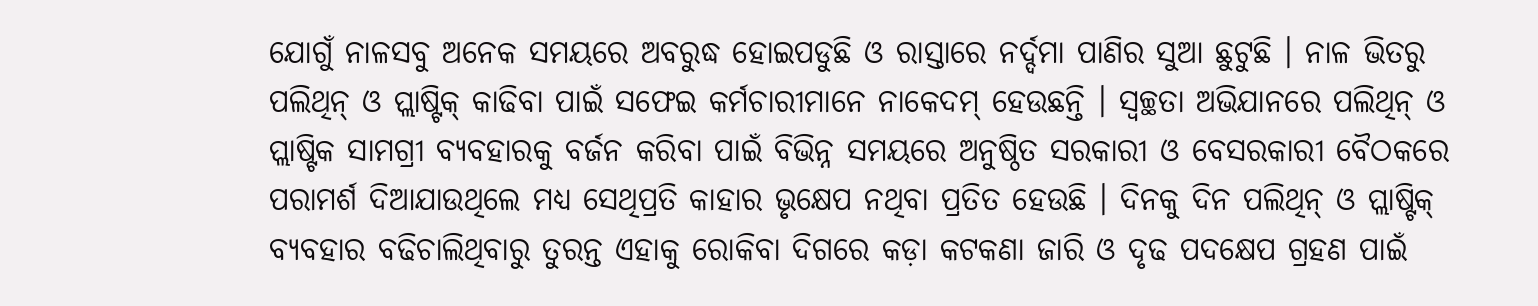ଯୋଗୁଁ ନାଳସବୁ ଅନେକ ସମୟରେ ଅବରୁଦ୍ଧ ହୋଇପଡୁଛି ଓ ରାସ୍ତାରେ ନର୍ଦ୍ଦମା ପାଣିର ସୁଆ ଛୁଟୁଛି । ନାଳ ଭିତରୁ ପଲିଥିନ୍ ଓ ପ୍ଲାଷ୍ଟିକ୍ କାଢିବା ପାଇଁ ସଫେଇ କର୍ମଚାରୀମାନେ ନାକେଦମ୍ ହେଉଛନ୍ତି । ସ୍ୱଚ୍ଛତା ଅଭିଯାନରେ ପଲିଥିନ୍ ଓ ପ୍ଲାଷ୍ଟିକ ସାମଗ୍ରୀ ବ୍ୟବହାରକୁ ବର୍ଜନ କରିବା ପାଇଁ ବିଭିନ୍ନ ସମୟରେ ଅନୁଷ୍ଠିତ ସରକାରୀ ଓ ବେସରକାରୀ ବୈଠକରେ ପରାମର୍ଶ ଦିଆଯାଉଥିଲେ ମଧ୍ୟ ସେଥିପ୍ରତି କାହାର ଭୃକ୍ଷେପ ନଥିବା ପ୍ରତିତ ହେଉଛି । ଦିନକୁ ଦିନ ପଲିଥିନ୍ ଓ ପ୍ଲାଷ୍ଟିକ୍ ବ୍ୟବହାର ବଢିଚାଲିଥିବାରୁ ତୁରନ୍ତ ଏହାକୁ ରୋକିବା ଦିଗରେ କଡ଼ା କଟକଣା ଜାରି ଓ ଦୃଢ ପଦକ୍ଷେପ ଗ୍ରହଣ ପାଇଁ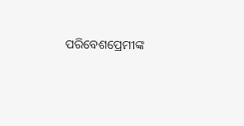ପରିବେଶପ୍ରେମୀଙ୍କ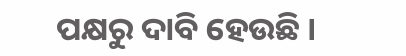ପକ୍ଷରୁ ଦାବି ହେଉଛି ।